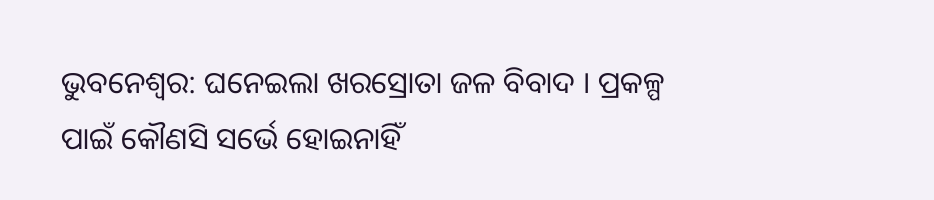ଭୁବନେଶ୍ବର: ଘନେଇଲା ଖରସ୍ରୋତା ଜଳ ବିବାଦ । ପ୍ରକଳ୍ପ ପାଇଁ କୌଣସି ସର୍ଭେ ହୋଇନାହିଁ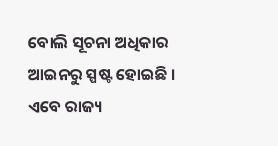ବୋଲି ସୂଚନା ଅଧିକାର ଆଇନରୁ ସ୍ପଷ୍ଟ ହୋଇଛି । ଏବେ ରାଜ୍ୟ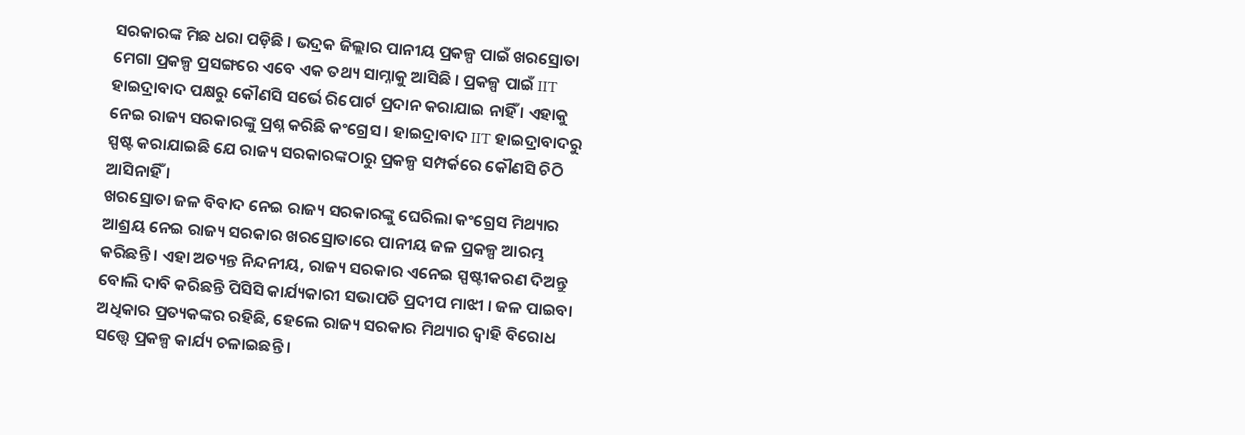ସରକାରଙ୍କ ମିଛ ଧରା ପଡ଼ିଛି । ଭଦ୍ରକ ଜିଲ୍ଲାର ପାନୀୟ ପ୍ରକଳ୍ପ ପାଇଁ ଖରସ୍ରୋତା ମେଗା ପ୍ରକଳ୍ପ ପ୍ରସଙ୍ଗରେ ଏବେ ଏକ ତଥ୍ୟ ସାମ୍ନାକୁ ଆସିଛି । ପ୍ରକଳ୍ପ ପାଇଁ IIT ହାଇଦ୍ରାବାଦ ପକ୍ଷରୁ କୌଣସି ସର୍ଭେ ରିପୋର୍ଟ ପ୍ରଦାନ କରାଯାଇ ନାହିଁ । ଏହାକୁ ନେଇ ରାଜ୍ୟ ସରକାରଙ୍କୁ ପ୍ରଶ୍ନ କରିଛି କଂଗ୍ରେସ । ହାଇଦ୍ରାବାଦ IIT ହାଇଦ୍ରାବାଦରୁ ସ୍ପଷ୍ଟ କରାଯାଇଛି ଯେ ରାଜ୍ୟ ସରକାରଙ୍କଠାରୁ ପ୍ରକଳ୍ପ ସମ୍ପର୍କରେ କୌଣସି ଚିଠି ଆସିନାହିଁ ।
ଖରସ୍ରୋତା ଜଳ ବିବାଦ ନେଇ ରାଜ୍ୟ ସରକାରଙ୍କୁ ଘେରିଲା କଂଗ୍ରେସ ମିଥ୍ୟାର ଆଶ୍ରୟ ନେଇ ରାଜ୍ୟ ସରକାର ଖରସ୍ରୋତାରେ ପାନୀୟ ଜଳ ପ୍ରକଳ୍ପ ଆରମ୍ଭ କରିଛନ୍ତି । ଏହା ଅତ୍ୟନ୍ତ ନିନ୍ଦନୀୟ, ରାଜ୍ୟ ସରକାର ଏନେଇ ସ୍ପଷ୍ଟୀକରଣ ଦିଅନ୍ତୁ ବୋଲି ଦାବି କରିଛନ୍ତି ପିସିସି କାର୍ଯ୍ୟକାରୀ ସଭାପତି ପ୍ରଦୀପ ମାଝୀ । ଜଳ ପାଇବା ଅଧିକାର ପ୍ରତ୍ୟକଙ୍କର ରହିଛି, ହେଲେ ରାଜ୍ୟ ସରକାର ମିଥ୍ୟାର ଦ୍ୱାହି ବିରୋଧ ସତ୍ତ୍ବେ ପ୍ରକଳ୍ପ କାର୍ଯ୍ୟ ଚଳାଇଛନ୍ତି ।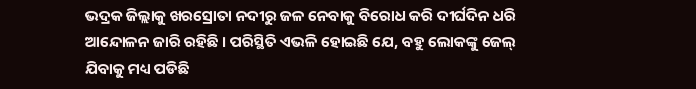ଭଦ୍ରକ ଜିଲ୍ଲାକୁ ଖରସ୍ରୋତା ନଦୀରୁ ଜଳ ନେବାକୁ ବିରୋଧ କରି ଦୀର୍ଘଦିନ ଧରି ଆନ୍ଦୋଳନ ଜାରି ରହିଛି । ପରିସ୍ଥିତି ଏଭଳି ହୋଇଛି ଯେ, ବହୁ ଲୋକଙ୍କୁ ଜେଲ୍ ଯିବାକୁ ମଧ୍ୟ ପଡିଛି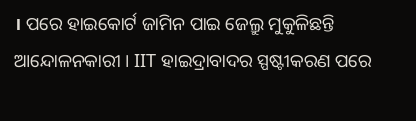। ପରେ ହାଇକୋର୍ଟ ଜାମିନ ପାଇ ଜେଲ୍ରୁ ମୁକୁଳିଛନ୍ତି ଆନ୍ଦୋଳନକାରୀ । IIT ହାଇଦ୍ରାବାଦର ସ୍ପଷ୍ଟୀକରଣ ପରେ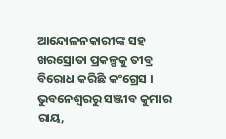ଆନ୍ଦୋଳନକାରୀଙ୍କ ସହ ଖରସ୍ରୋତା ପ୍ରକଳ୍ପକୁ ତୀବ୍ର ବିରୋଧ କରିଛି କଂଗ୍ରେସ ।
ଭୁବନେଶ୍ବରରୁ ସଞ୍ଜୀବ କୁମାର ରାୟ,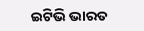ଇଟିଭି ଭାରତ